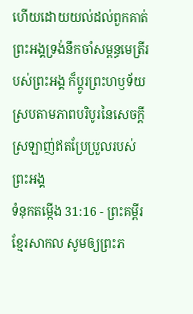ហើយដោយយល់ដល់ពួកគាត់ ព្រះអង្គទ្រង់នឹកចាំសម្ពន្ធមេត្រីរបស់ព្រះអង្គ ក៏ប្ដូរព្រះហឫទ័យស្របតាមភាពបរិបូរនៃសេចក្ដីស្រឡាញ់ឥតប្រែប្រួលរបស់ព្រះអង្គ
ទំនុកតម្កើង 31:16 - ព្រះគម្ពីរខ្មែរសាកល សូមឲ្យព្រះភ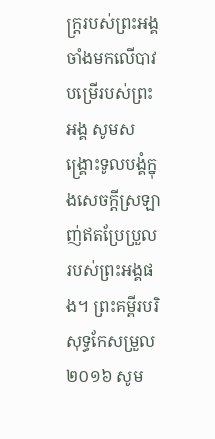ក្ត្ររបស់ព្រះអង្គចាំងមកលើបាវបម្រើរបស់ព្រះអង្គ សូមសង្គ្រោះទូលបង្គំក្នុងសេចក្ដីស្រឡាញ់ឥតប្រែប្រួលរបស់ព្រះអង្គផង។ ព្រះគម្ពីរបរិសុទ្ធកែសម្រួល ២០១៦ សូម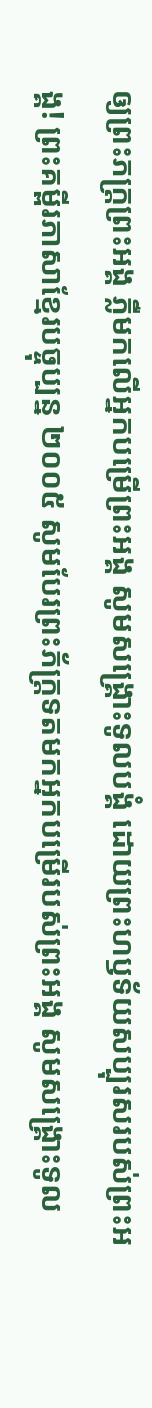ឲ្យព្រះភក្ត្រព្រះអង្គ ភ្លឺមកលើអ្នកបម្រើព្រះអង្គ សូមសង្គ្រោះទូលបង្គំ ដោយព្រះហឫទ័យសប្បុរសរបស់ព្រះអង្គ! ព្រះគម្ពីរភាសាខ្មែរបច្ចុប្បន្ន ២០០៥ សូមបែរព្រះភ័ក្ត្រទតមកអ្នកបម្រើរបស់ព្រះអង្គ សូមសង្គ្រោះទូល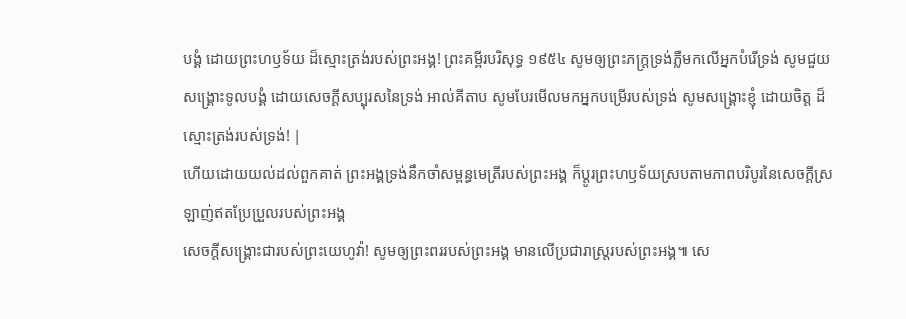បង្គំ ដោយព្រះហឫទ័យ ដ៏ស្មោះត្រង់របស់ព្រះអង្គ! ព្រះគម្ពីរបរិសុទ្ធ ១៩៥៤ សូមឲ្យព្រះភក្ត្រទ្រង់ភ្លឺមកលើអ្នកបំរើទ្រង់ សូមជួយសង្គ្រោះទូលបង្គំ ដោយសេចក្ដីសប្បុរសនៃទ្រង់ អាល់គីតាប សូមបែរមើលមកអ្នកបម្រើរបស់ទ្រង់ សូមសង្គ្រោះខ្ញុំ ដោយចិត្ត ដ៏ស្មោះត្រង់របស់ទ្រង់! |
ហើយដោយយល់ដល់ពួកគាត់ ព្រះអង្គទ្រង់នឹកចាំសម្ពន្ធមេត្រីរបស់ព្រះអង្គ ក៏ប្ដូរព្រះហឫទ័យស្របតាមភាពបរិបូរនៃសេចក្ដីស្រឡាញ់ឥតប្រែប្រួលរបស់ព្រះអង្គ
សេចក្ដីសង្គ្រោះជារបស់ព្រះយេហូវ៉ា! សូមឲ្យព្រះពររបស់ព្រះអង្គ មានលើប្រជារាស្ត្ររបស់ព្រះអង្គ៕ សេ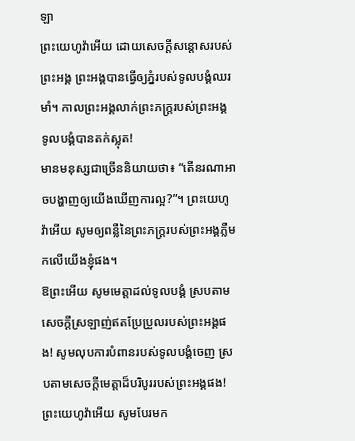ឡា
ព្រះយេហូវ៉ាអើយ ដោយសេចក្ដីសន្ដោសរបស់ព្រះអង្គ ព្រះអង្គបានធ្វើឲ្យភ្នំរបស់ទូលបង្គំឈរមាំ។ កាលព្រះអង្គលាក់ព្រះភក្ត្ររបស់ព្រះអង្គ ទូលបង្គំបានតក់ស្លុត!
មានមនុស្សជាច្រើននិយាយថា៖ “តើនរណាអាចបង្ហាញឲ្យយើងឃើញការល្អ?”។ ព្រះយេហូវ៉ាអើយ សូមឲ្យពន្លឺនៃព្រះភក្ត្ររបស់ព្រះអង្គភ្លឺមកលើយើងខ្ញុំផង។
ឱព្រះអើយ សូមមេត្តាដល់ទូលបង្គំ ស្របតាមសេចក្ដីស្រឡាញ់ឥតប្រែប្រួលរបស់ព្រះអង្គផង! សូមលុបការបំពានរបស់ទូលបង្គំចេញ ស្របតាមសេចក្ដីមេត្តាដ៏បរិបូររបស់ព្រះអង្គផង!
ព្រះយេហូវ៉ាអើយ សូមបែរមក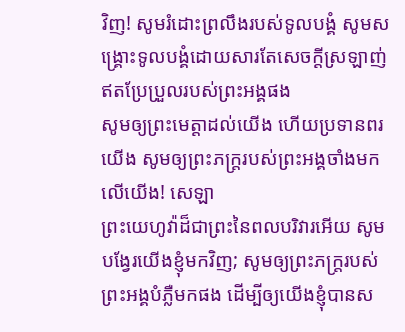វិញ! សូមរំដោះព្រលឹងរបស់ទូលបង្គំ សូមសង្គ្រោះទូលបង្គំដោយសារតែសេចក្ដីស្រឡាញ់ឥតប្រែប្រួលរបស់ព្រះអង្គផង
សូមឲ្យព្រះមេត្តាដល់យើង ហើយប្រទានពរយើង សូមឲ្យព្រះភក្ត្ររបស់ព្រះអង្គចាំងមកលើយើង! សេឡា
ព្រះយេហូវ៉ាដ៏ជាព្រះនៃពលបរិវារអើយ សូមបង្វែរយើងខ្ញុំមកវិញ; សូមឲ្យព្រះភក្ត្ររបស់ព្រះអង្គបំភ្លឺមកផង ដើម្បីឲ្យយើងខ្ញុំបានស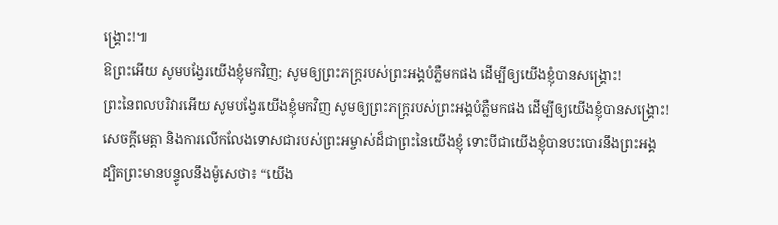ង្គ្រោះ!៕
ឱព្រះអើយ សូមបង្វែរយើងខ្ញុំមកវិញ; សូមឲ្យព្រះភក្ត្ររបស់ព្រះអង្គបំភ្លឺមកផង ដើម្បីឲ្យយើងខ្ញុំបានសង្គ្រោះ!
ព្រះនៃពលបរិវារអើយ សូមបង្វែរយើងខ្ញុំមកវិញ សូមឲ្យព្រះភក្ត្ររបស់ព្រះអង្គបំភ្លឺមកផង ដើម្បីឲ្យយើងខ្ញុំបានសង្គ្រោះ!
សេចក្ដីមេត្តា និងការលើកលែងទោសជារបស់ព្រះអម្ចាស់ដ៏ជាព្រះនៃយើងខ្ញុំ ទោះបីជាយើងខ្ញុំបានបះបោរនឹងព្រះអង្គ
ដ្បិតព្រះមានបន្ទូលនឹងម៉ូសេថា៖ “យើង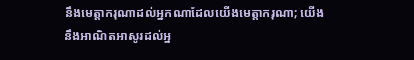នឹងមេត្តាករុណាដល់អ្នកណាដែលយើងមេត្តាករុណា; យើងនឹងអាណិតអាសូរដល់អ្ន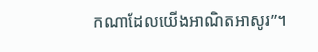កណាដែលយើងអាណិតអាសូរ”។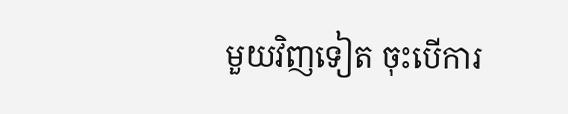មួយវិញទៀត ចុះបើការ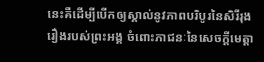នេះគឺដើម្បីបើកឲ្យស្គាល់នូវភាពបរិបូរនៃសិរីរុងរឿងរបស់ព្រះអង្គ ចំពោះភាជនៈនៃសេចក្ដីមេត្តា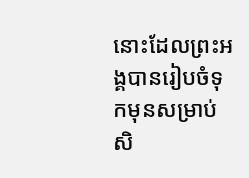នោះដែលព្រះអង្គបានរៀបចំទុកមុនសម្រាប់សិ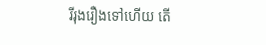រីរុងរឿងទៅហើយ តើ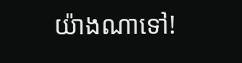យ៉ាងណាទៅ!